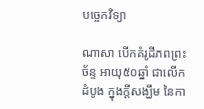បច្ចេកវិទ្យា

ណាសា បើកគំរូដីភពព្រះច័ន្ទ អាយុ៥០ឆ្នាំ ជាលើកដំបូង ក្នុងក្តីសង្ឃឹម នៃកា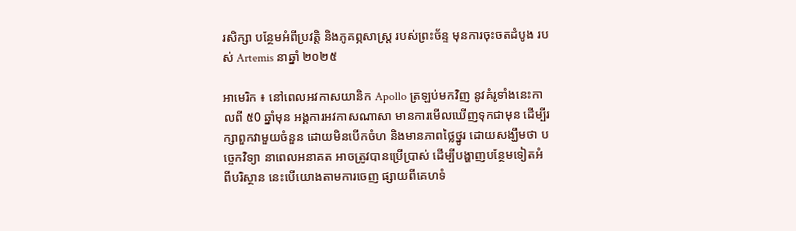រសិក្សា បន្ថែមអំពីប្រវត្តិ និងភូគព្ភសាស្ត្រ របស់ព្រះច័ន្ទ មុនការចុះចតដំបូង របស់ Artemis នាឆ្នាំ ២០២៥

អាមេរិក ៖ នៅពេលអវកាសយានិក Apollo ត្រឡប់មកវិញ នូវគំរូទាំងនេះកាលពី ៥0 ឆ្នាំមុន អង្គការអវកាសណាសា មានការមើលឃើញទុកជាមុន ដើម្បីរក្សាពួកវាមួយចំនួន ដោយមិនបើកចំហ និងមានភាពថ្លៃថ្នូរ ដោយសង្ឃឹមថា បច្ចេកវិទ្យា នាពេលអនាគត អាចត្រូវបានប្រើប្រាស់ ដើម្បីបង្ហាញបន្ថែមទៀតអំពីបរិស្ថាន នេះបើយោងតាមការចេញ ផ្សាយពីគេហទំ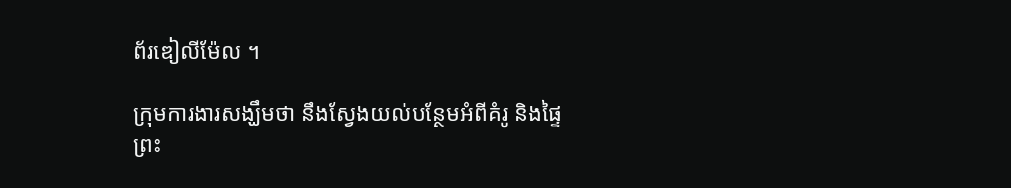ព័រឌៀលីម៉ែល ។

ក្រុមការងារសង្ឃឹមថា នឹងស្វែងយល់បន្ថែមអំពីគំរូ និងផ្ទៃព្រះ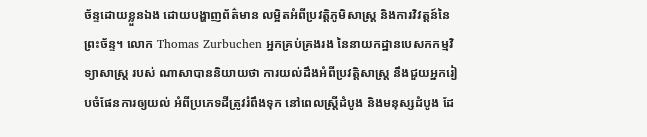ច័ន្ទដោយខ្លួនឯង ដោយបង្ហាញព័ត៌មាន លម្អិតអំពីប្រវត្តិភូមិសាស្ត្រ និងការវិវត្តន៍នៃព្រះច័ន្ទ។ លោក Thomas Zurbuchen អ្នកគ្រប់គ្រងរង នៃនាយកដ្ឋានបេសកកម្មវិទ្យាសាស្ត្រ របស់ ណាសាបាននិយាយថា ការយល់ដឹងអំពីប្រវត្តិសាស្ត្រ នឹងជួយអ្នករៀបចំផែនការឲ្យយល់ អំពីប្រភេទដីត្រូវរំពឹងទុក នៅពេលស្ត្រីដំបូង និងមនុស្សដំបូង ដែ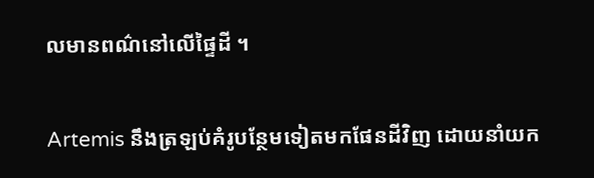លមានពណ៌នៅលើផ្ទៃដី ។

Artemis នឹងត្រឡប់គំរូបន្ថែមទៀតមកផែនដីវិញ ដោយនាំយក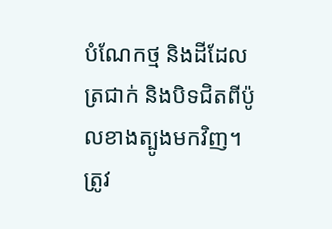បំណែកថ្ម និងដីដែលត្រជាក់ និងបិទជិតពីប៉ូលខាងត្បូងមកវិញ។ ត្រូវ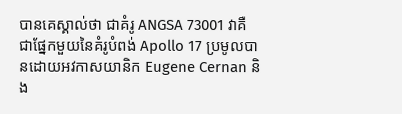បានគេស្គាល់ថា ជាគំរូ ANGSA 73001 វាគឺជាផ្នែកមួយនៃគំរូបំពង់ Apollo 17 ប្រមូលបានដោយអវកាសយានិក Eugene Cernan និង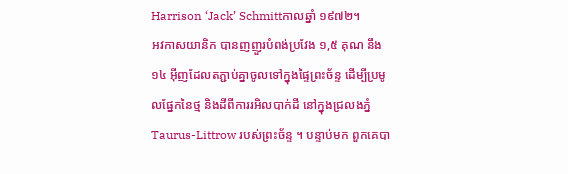Harrison ‘Jack’ Schmittកាលឆ្នាំ ១៩៧២។
អវកាសយានិក បានញញួរបំពង់ប្រវែង ១,៥ គុណ នឹង ១៤ អ៊ីញដែលតភ្ជាប់គ្នាចូលទៅក្នុងផ្ទៃព្រះច័ន្ទ ដើម្បីប្រមូលផ្នែកនៃថ្ម និងដីពីការរអិលបាក់ដី នៅក្នុងជ្រលងភ្នំ Taurus-Littrow របស់ព្រះច័ន្ទ ។ បន្ទាប់មក ពួកគេបា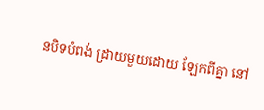នបិទបំពង់ ដ្រាយមួយដោយ ឡែកពីគ្នា នៅ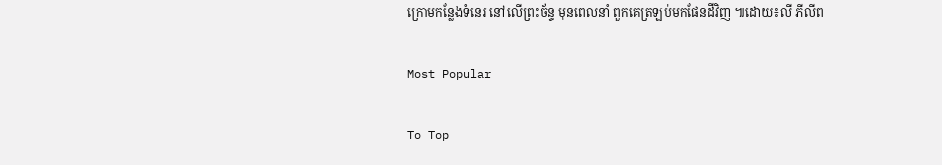ក្រោមកន្លែងទំនេរ នៅលើព្រះច័ន្ទ មុនពេលនាំ ពួកគេត្រឡប់មកផែនដីវិញ ៕ដោយ៖លី ភីលីព

Most Popular

To Top